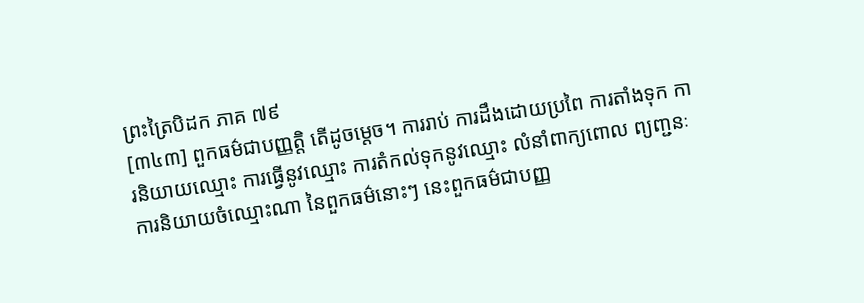ព្រះត្រៃបិដក ភាគ ៧៩
[៣៤៣] ពួកធម៌ជាបញ្ញត្តិ តើដូចម្តេច។ ការរាប់ ការដឹងដោយប្រពៃ ការតាំងទុក ការនិយាយឈ្មោះ ការធ្វើនូវឈ្មោះ ការតំកល់ទុកនូវឈ្មោះ លំនាំពាក្យពោល ព្យញ្ជនៈ ការនិយាយចំឈ្មោះណា នៃពួកធម៌នោះៗ នេះពួកធម៌ជាបញ្ញ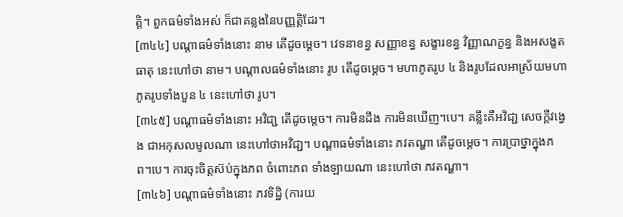ត្តិ។ ពួកធម៌ទាំងអស់ ក៏ជាគន្លងនៃបញ្ញត្តិដែរ។
[៣៤៤] បណ្តាធម៌ទាំងនោះ នាម តើដូចម្តេច។ វេទនាខន្ធ សញ្ញាខន្ធ សង្ខារខន្ធ វិញ្ញាណក្ខន្ធ និងអសង្ខតធាតុ នេះហៅថា នាម។ បណ្តាលធម៌ទាំងនោះ រូប តើដូចម្តេច។ មហាភូតរូប ៤ និងរូបដែលអាស្រ័យមហាភូតរូបទាំងបួន ៤ នេះហៅថា រូប។
[៣៤៥] បណ្តាធម៌ទាំងនោះ អវិជា្ជ តើដូចម្តេច។ ការមិនដឹង ការមិនឃើញ។បេ។ គន្លឹះគឺអវិជា្ជ សេចក្តីវង្វេង ជាអកុសលមូលណា នេះហៅថាអវិជា្ជ។ បណ្តាធម៌ទាំងនោះ ភវតណ្ហា តើដូចម្តេច។ ការប្រាថ្នាក្នុងភព។បេ។ ការចុះចិត្តស៊ប់ក្នុងភព ចំពោះភព ទាំងឡាយណា នេះហៅថា ភវតណ្ហា។
[៣៤៦] បណ្តាធម៌ទាំងនោះ ភវទិដ្ឋិ (ការយ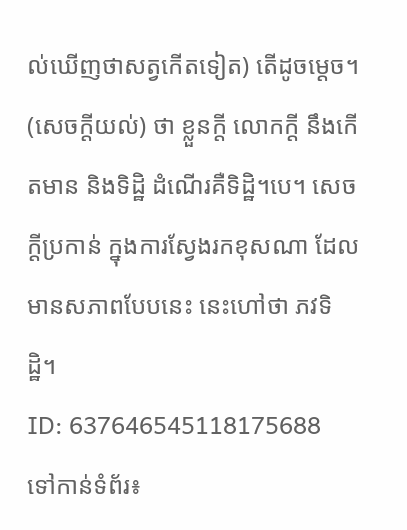ល់ឃើញថាសត្វកើតទៀត) តើដូចម្តេច។ (សេចក្តីយល់) ថា ខ្លួនក្តី លោកក្តី នឹងកើតមាន និងទិដ្ឋិ ដំណើរគឺទិដ្ឋិ។បេ។ សេចក្តីប្រកាន់ ក្នុងការស្វែងរកខុសណា ដែលមានសភាពបែបនេះ នេះហៅថា ភវទិដ្ឋិ។
ID: 637646545118175688
ទៅកាន់ទំព័រ៖